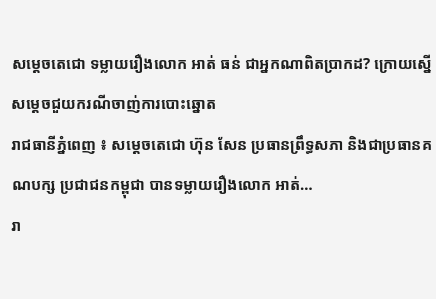សម្តេចតេជោ ទម្លាយរឿងលោក អាត់ ធន់ ជាអ្នកណាពិតប្រាកដ? ក្រោយស្នើសម្តេចជួយករណីចាញ់ការបោះឆ្នោត
រាជធានីភ្នំពេញ ៖ សម្តេចតេជោ ហ៊ុន សែន ប្រធានព្រឹទ្ធសភា និងជាប្រធានគណបក្ស ប្រជាជនកម្ពុជា បានទម្លាយរឿងលោក អាត់…
រា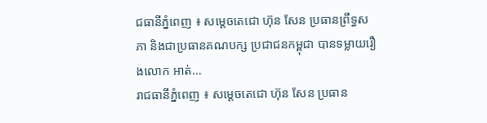ជធានីភ្នំពេញ ៖ សម្តេចតេជោ ហ៊ុន សែន ប្រធានព្រឹទ្ធសភា និងជាប្រធានគណបក្ស ប្រជាជនកម្ពុជា បានទម្លាយរឿងលោក អាត់…
រាជធានីភ្នំពេញ ៖ សម្តេចតេជោ ហ៊ុន សែន ប្រធាន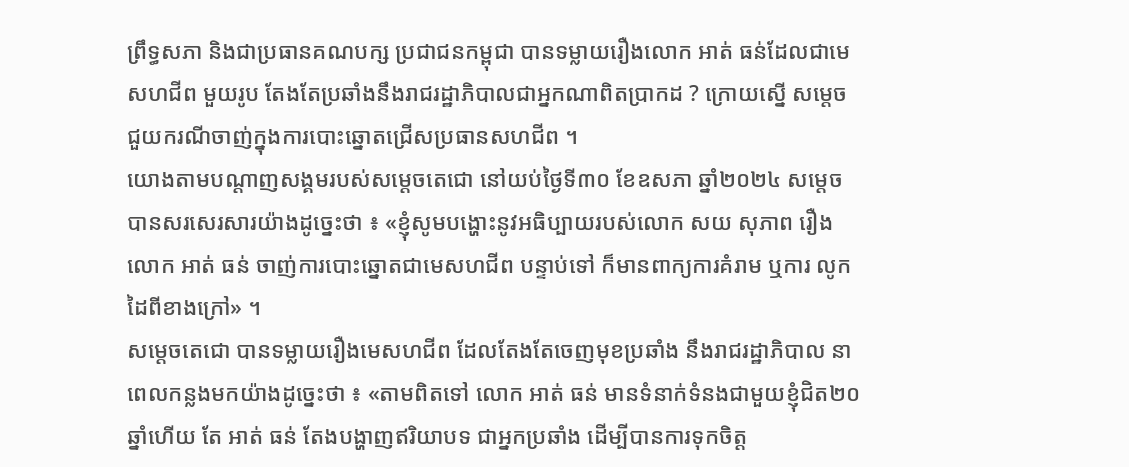ព្រឹទ្ធសភា និងជាប្រធានគណបក្ស ប្រជាជនកម្ពុជា បានទម្លាយរឿងលោក អាត់ ធន់ដែលជាមេសហជីព មួយរូប តែងតែប្រឆាំងនឹងរាជរដ្ឋាភិបាលជាអ្នកណាពិតប្រាកដ ? ក្រោយស្នើ សម្តេចជួយករណីចាញ់ក្នុងការបោះឆ្នោតជ្រើសប្រធានសហជីព ។
យោងតាមបណ្តាញសង្គមរបស់សម្តេចតេជោ នៅយប់ថ្ងៃទី៣០ ខែឧសភា ឆ្នាំ២០២៤ សម្តេចបានសរសេរសារយ៉ាងដូច្នេះថា ៖ «ខ្ញុំសូមបង្ហោះនូវអធិប្បាយរបស់លោក សយ សុភាព រឿងលោក អាត់ ធន់ ចាញ់ការបោះឆ្នោតជាមេសហជីព បន្ទាប់ទៅ ក៏មានពាក្យការគំរាម ឬការ លូកដៃពីខាងក្រៅ» ។
សម្តេចតេជោ បានទម្លាយរឿងមេសហជីព ដែលតែងតែចេញមុខប្រឆាំង នឹងរាជរដ្ឋាភិបាល នាពេលកន្លងមកយ៉ាងដូច្នេះថា ៖ «តាមពិតទៅ លោក អាត់ ធន់ មានទំនាក់ទំនងជាមួយខ្ញុំជិត២០ឆ្នាំហើយ តែ អាត់ ធន់ តែងបង្ហាញឥរិយាបទ ជាអ្នកប្រឆាំង ដើម្បីបានការទុកចិត្ត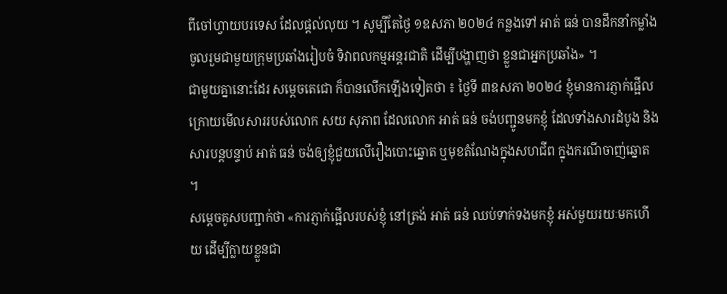ពីចៅហ្វាយបរទេស ដែលផ្តល់លុយ ។ សូម្បីតែថ្ងៃ ១ឧសភា ២០២៤ កន្លងទៅ អាត់ ធន់ បានដឹកនាំកម្លាំងចូលរួមជាមួយក្រុមប្រឆាំងរៀបចំ ទិវាពលកម្មអន្តរជាតិ ដើម្បីបង្ហាញថា ខ្លួនជាអ្នកប្រឆាំង» ។
ជាមួយគ្នានោះដែរ សម្តេចតេជោ ក៏បានលើកឡើងទៀតថា ៖ ថ្ងៃទី ៣ឧសភា ២០២៤ ខ្ញុំមានការភ្ញាក់ផ្អើល ក្រោយមើលសាររបស់លោក សយ សុភាព ដែលលោក អាត់ ធន់ ចង់បញ្ជូនមកខ្ញុំ ដែលទាំងសារដំបូង និងសារបន្តបន្ទាប់ អាត់ ធន់ ចង់ឲ្យខ្ញុំជួយលើរឿងបោះឆ្នោត ឬមុខតំណែងក្នុងសហជីព ក្នុងករណីចាញ់ឆ្នោត ។
សម្តេចគូសបញ្ជាក់ថា «ការភ្ញាក់ផ្អើលរបស់ខ្ញុំ នៅត្រង់ អាត់ ធន់ ឈប់ទាក់ទងមកខ្ញុំ អស់មួយរយៈមកហើយ ដើម្បីក្លាយខ្លួនជា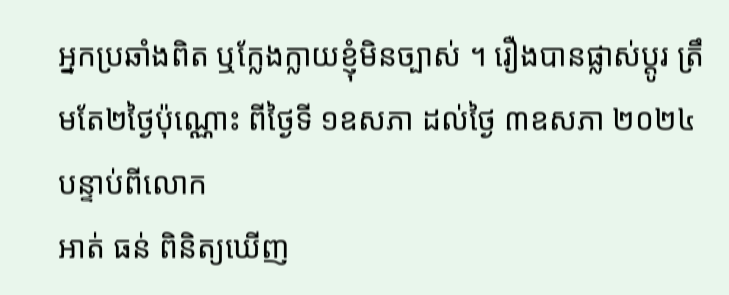អ្នកប្រឆាំងពិត ឬក្លែងក្លាយខ្ញុំមិនច្បាស់ ។ រឿងបានផ្លាស់ប្តូរ ត្រឹមតែ២ថ្ងៃប៉ុណ្ណោះ ពីថ្ងៃទី ១ឧសភា ដល់ថ្ងៃ ៣ឧសភា ២០២៤ បន្ទាប់ពីលោក
អាត់ ធន់ ពិនិត្យឃើញ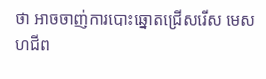ថា អាចចាញ់ការបោះឆ្នោតជ្រើសរើស មេសហជីព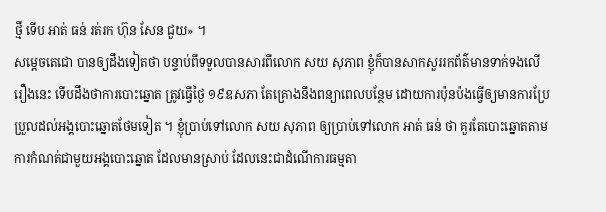ថ្មី ទើប អាត់ ធន់ រត់រក ហ៊ុន សែន ជួយ» ។
សម្តេចតេជោ បានឲ្យដឹងទៀតថា បន្ទាប់ពីទទួលបានសារពីលោក សយ សុភាព ខ្ញុំក៏បានសាកសួររកព័ត៌មានទាក់ទងលើរឿងនេះ ទើបដឹងថាការបោះឆ្នោត ត្រូវធ្វើថ្ងៃ ១៩ឧសភា តែគ្រោងនឹងពន្យាពេលបន្ថែម ដោយការប៉ុនប៉ងធ្វើឲ្យមានការប្រែប្រួលដល់អង្គបោះឆ្នោតថែមទៀត ។ ខ្ញុំប្រាប់ទៅលោក សយ សុភាព ឲ្យប្រាប់ទៅលោក អាត់ ធន់ ថា គួរតែបោះឆ្នោតតាមការកំណត់ជាមួយអង្គបោះឆ្នោត ដែលមានស្រាប់ ដែលនេះជាដំណើការធម្មតា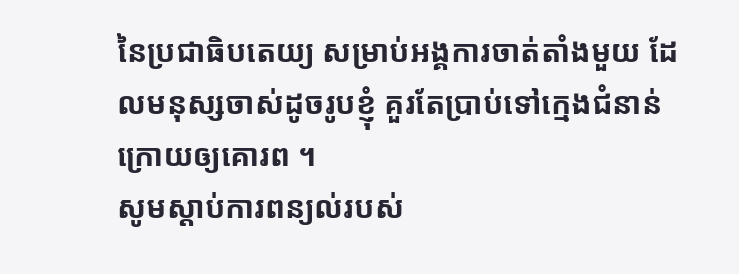នៃប្រជាធិបតេយ្យ សម្រាប់អង្គការចាត់តាំងមួយ ដែលមនុស្សចាស់ដូចរូបខ្ញុំ គួរតែប្រាប់ទៅក្មេងជំនាន់ក្រោយឲ្យគោរព ។
សូមស្តាប់ការពន្យល់របស់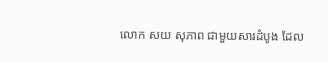លោក សយ សុភាព ជាមួយសារដំបូង ដែល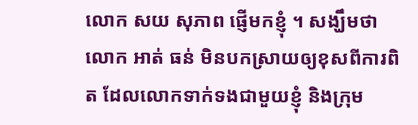លោក សយ សុភាព ផ្ញើមកខ្ញុំ ។ សង្ឃឹមថា លោក អាត់ ធន់ មិនបកស្រាយឲ្យខុសពីការពិត ដែលលោកទាក់ទងជាមួយខ្ញុំ និងក្រុម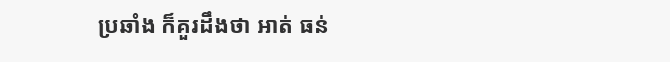ប្រឆាំង ក៏គួរដឹងថា អាត់ ធន់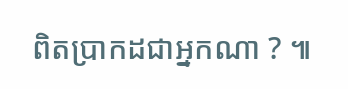ពិតប្រាកដជាអ្នកណា ? ៕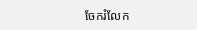ចែករំលែក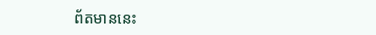ព័តមាននេះ